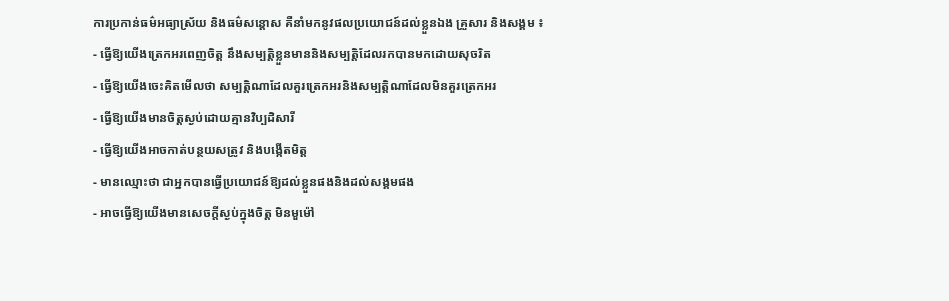ការប្រកាន់ធម៌អធ្យាស្រ័យ និងធម៌សន្តោស គឺនាំមកនូវផលប្រយោជន៍ដល់ខ្លួនឯង គ្រួសារ និងសង្គម ៖
- ធ្វើឱ្យយើងត្រេកអរពេញចិត្ត នឹងសម្បត្តិខ្លួនមាននិងសម្បត្តិដែលរកបានមកដោយសុចរិត
- ធ្វើឱ្យយើងចេះគិតមើលថា សម្បត្តិណាដែលគួរត្រេកអរនិងសម្បត្តិណាដែលមិនគួរត្រេកអរ
- ធ្វើឱ្យយើងមានចិត្តស្ងប់ដោយគ្មានវិប្បដិសារី
- ធ្វើឱ្យយើងអាចកាត់បន្ថយសត្រូវ និងបង្កើតមិត្ត
- មានឈ្មោះថា ជាអ្នកបានធ្វើប្រយោជន៍ឱ្យដល់ខ្លួនផងនិងដល់សង្គមផង
- អាចធ្វើឱ្យយើងមានសេចក្តីស្ងប់ក្នុងចិត្ត មិនមួម៉ៅ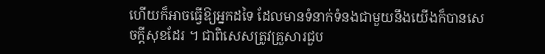ហើយក៏អាចធ្វើឱ្យអ្នកដទៃ ដែលមានទំនាក់ទំនងជាមួយនឹងយើងក៏បានសេចក្តីសុខដែរ ។ ជាពិសេសត្រូវគ្រួសារជួប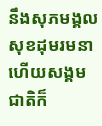នឹងសុភមង្គល សុខដុមរមនា ហើយសង្គមជាតិក៏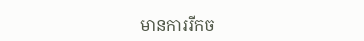មានការរីកច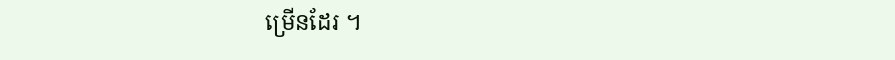ម្រើនដែរ ។